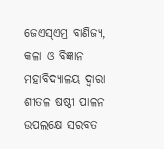ଜେଏସ୍ଏମ୍ର ବାଣିଜ୍ୟ, କଳା ଓ ବିଜ୍ଞାନ ମହାବିଦ୍ୟାଳୟ ଦ୍ୱାରା ଶୀତଳ ଷଷ୍ଠୀ ପାଳନ ଉପଲକ୍ଷେ ସରବତ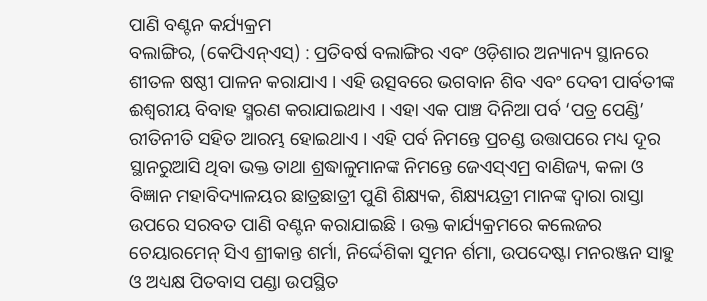ପାଣି ବଣ୍ଟନ କର୍ଯ୍ୟକ୍ରମ
ବଲାଙ୍ଗିର, (କେପିଏନ୍ଏସ୍) : ପ୍ରତିବର୍ଷ ବଲାଙ୍ଗିର ଏବଂ ଓଡ଼ିଶାର ଅନ୍ୟାନ୍ୟ ସ୍ଥାନରେ ଶୀତଳ ଷଷ୍ଠୀ ପାଳନ କରାଯାଏ । ଏହି ଉତ୍ସବରେ ଭଗବାନ ଶିବ ଏବଂ ଦେବୀ ପାର୍ବତୀଙ୍କ ଈଶ୍ୱରୀୟ ବିବାହ ସ୍ମରଣ କରାଯାଇଥାଏ । ଏହା ଏକ ପାଞ୍ଚ ଦିନିଆ ପର୍ବ ‘ପତ୍ର ପେଣ୍ଡି’ ରୀତିନୀତି ସହିତ ଆରମ୍ଭ ହୋଇଥାଏ । ଏହି ପର୍ବ ନିମନ୍ତେ ପ୍ରଚଣ୍ଡ ଉତ୍ତାପରେ ମଧ୍ୟ ଦୂର ସ୍ଥାନରୁଆସି ଥିବା ଭକ୍ତ ତାଥା ଶ୍ରଦ୍ଧାଳୁମାନଙ୍କ ନିମନ୍ତେ ଜେଏସ୍ଏମ୍ର ବାଣିଜ୍ୟ, କଳା ଓ ବିଜ୍ଞାନ ମହାବିଦ୍ୟାଳୟର ଛାତ୍ରଛାତ୍ରୀ ପୁଣି ଶିକ୍ଷ୍ୟକ, ଶିକ୍ଷ୍ୟୟତ୍ରୀ ମାନଙ୍କ ଦ୍ୱାରା ରାସ୍ତା ଉପରେ ସରବତ ପାଣି ବଣ୍ଟନ କରାଯାଇଛି । ଉକ୍ତ କାର୍ଯ୍ୟକ୍ରମରେ କଲେଜର ଚେୟାରମେନ୍ ସିଏ ଶ୍ରୀକାନ୍ତ ଶର୍ମା, ନିର୍ଦ୍ଦେଶିକା ସୁମନ ର୍ଶମା, ଉପଦେଷ୍ଟା ମନରଞ୍ଜନ ସାହୁ ଓ ଅଧ୍ୟକ୍ଷ ପିତବାସ ପଣ୍ଡା ଉପସ୍ଥିତ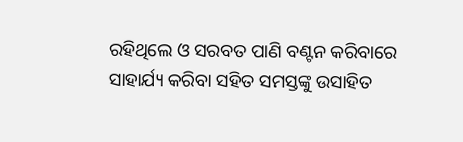ରହିଥିଲେ ଓ ସରବତ ପାଣି ବଣ୍ଟନ କରିବାରେ ସାହାର୍ଯ୍ୟ କରିବା ସହିତ ସମସ୍ତଙ୍କୁ ଉସାହିତ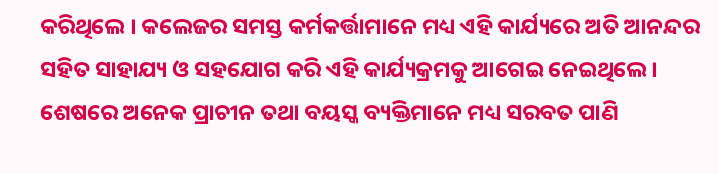କରିଥିଲେ । କଲେଜର ସମସ୍ତ କର୍ମକର୍ତ୍ତାମାନେ ମଧ୍ୟ ଏହି କାର୍ଯ୍ୟରେ ଅତି ଆନନ୍ଦର ସହିତ ସାହାଯ୍ୟ ଓ ସହଯୋଗ କରି ଏହି କାର୍ଯ୍ୟକ୍ରମକୁ ଆଗେଇ ନେଇଥିଲେ । ଶେଷରେ ଅନେକ ପ୍ରାଚୀନ ତଥା ବୟସ୍କ ବ୍ୟକ୍ତିମାନେ ମଧ୍ୟ ସରବତ ପାଣି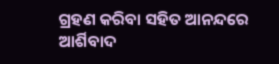ଗ୍ରହଣ କରିବା ସହିତ ଆନନ୍ଦରେ ଆର୍ଶିବାଦ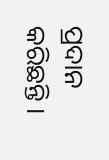ପ୍ରଦାନ କରିଛନ୍ତି ।